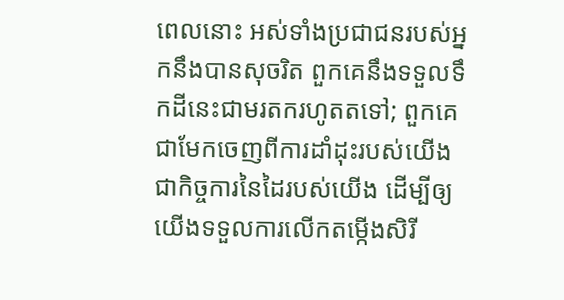ពេលនោះ អស់ទាំងប្រជាជនរបស់អ្នកនឹងបានសុចរិត ពួកគេនឹងទទួលទឹកដីនេះជាមរតករហូតតទៅ; ពួកគេជាមែកចេញពីការដាំដុះរបស់យើង ជាកិច្ចការនៃដៃរបស់យើង ដើម្បីឲ្យយើងទទួលការលើកតម្កើងសិរី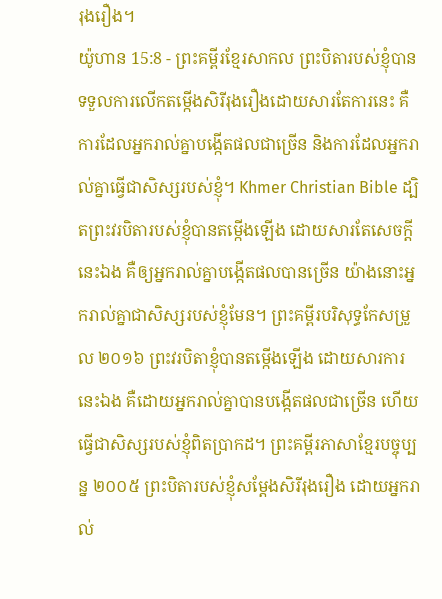រុងរឿង។
យ៉ូហាន 15:8 - ព្រះគម្ពីរខ្មែរសាកល ព្រះបិតារបស់ខ្ញុំបានទទួលការលើកតម្កើងសិរីរុងរឿងដោយសារតែការនេះ គឺការដែលអ្នករាល់គ្នាបង្កើតផលជាច្រើន និងការដែលអ្នករាល់គ្នាធ្វើជាសិស្សរបស់ខ្ញុំ។ Khmer Christian Bible ដ្បិតព្រះវរបិតារបស់ខ្ញុំបានតម្កើងឡើង ដោយសារតែសេចក្ដីនេះឯង គឺឲ្យអ្នករាល់គ្នាបង្កើតផលបានច្រើន យ៉ាងនោះអ្នករាល់គ្នាជាសិស្សរបស់ខ្ញុំមែន។ ព្រះគម្ពីរបរិសុទ្ធកែសម្រួល ២០១៦ ព្រះវរបិតាខ្ញុំបានតម្កើងឡើង ដោយសារការនេះឯង គឺដោយអ្នករាល់គ្នាបានបង្កើតផលជាច្រើន ហើយធ្វើជាសិស្សរបស់ខ្ញុំពិតប្រាកដ។ ព្រះគម្ពីរភាសាខ្មែរបច្ចុប្បន្ន ២០០៥ ព្រះបិតារបស់ខ្ញុំសម្តែងសិរីរុងរឿង ដោយអ្នករាល់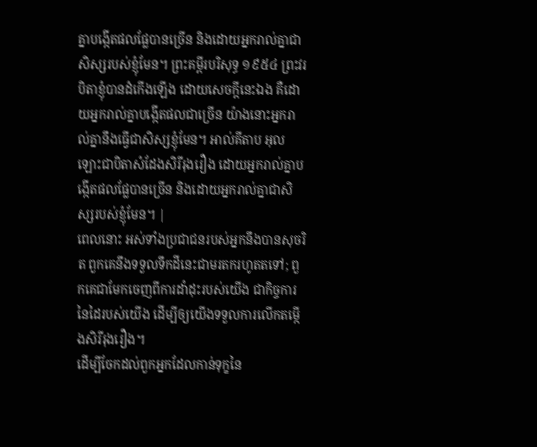គ្នាបង្កើតផលផ្លែបានច្រើន និងដោយអ្នករាល់គ្នាជាសិស្សរបស់ខ្ញុំមែន។ ព្រះគម្ពីរបរិសុទ្ធ ១៩៥៤ ព្រះវរបិតាខ្ញុំបានដំកើងឡើង ដោយសេចក្ដីនេះឯង គឺដោយអ្នករាល់គ្នាបង្កើតផលជាច្រើន យ៉ាងនោះអ្នករាល់គ្នានឹងធ្វើជាសិស្សខ្ញុំមែន។ អាល់គីតាប អុលឡោះជាបិតាសំដែងសិរីរុងរឿង ដោយអ្នករាល់គ្នាបង្កើតផលផ្លែបានច្រើន និងដោយអ្នករាល់គ្នាជាសិស្សរបស់ខ្ញុំមែន។ |
ពេលនោះ អស់ទាំងប្រជាជនរបស់អ្នកនឹងបានសុចរិត ពួកគេនឹងទទួលទឹកដីនេះជាមរតករហូតតទៅ; ពួកគេជាមែកចេញពីការដាំដុះរបស់យើង ជាកិច្ចការនៃដៃរបស់យើង ដើម្បីឲ្យយើងទទួលការលើកតម្កើងសិរីរុងរឿង។
ដើម្បីចែកដល់ពួកអ្នកដែលកាន់ទុក្ខនៃ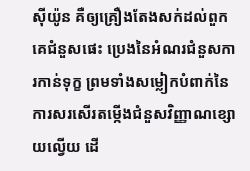ស៊ីយ៉ូន គឺឲ្យគ្រឿងតែងសក់ដល់ពួកគេជំនួសផេះ ប្រេងនៃអំណរជំនួសការកាន់ទុក្ខ ព្រមទាំងសម្លៀកបំពាក់នៃការសរសើរតម្កើងជំនួសវិញ្ញាណខ្សោយល្វើយ ដើ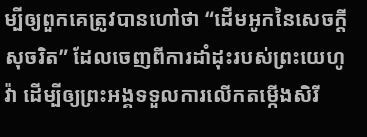ម្បីឲ្យពួកគេត្រូវបានហៅថា “ដើមអូកនៃសេចក្ដីសុចរិត” ដែលចេញពីការដាំដុះរបស់ព្រះយេហូវ៉ា ដើម្បីឲ្យព្រះអង្គទទួលការលើកតម្កើងសិរី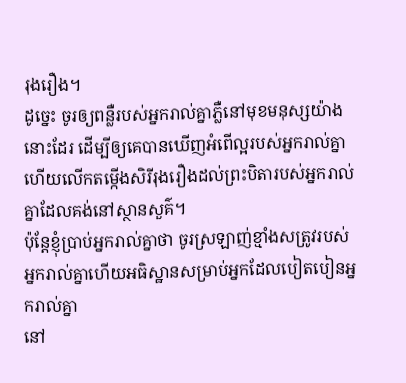រុងរឿង។
ដូច្នេះ ចូរឲ្យពន្លឺរបស់អ្នករាល់គ្នាភ្លឺនៅមុខមនុស្សយ៉ាងនោះដែរ ដើម្បីឲ្យគេបានឃើញអំពើល្អរបស់អ្នករាល់គ្នា ហើយលើកតម្កើងសិរីរុងរឿងដល់ព្រះបិតារបស់អ្នករាល់គ្នាដែលគង់នៅស្ថានសួគ៌។
ប៉ុន្តែខ្ញុំប្រាប់អ្នករាល់គ្នាថា ចូរស្រឡាញ់ខ្មាំងសត្រូវរបស់អ្នករាល់គ្នាហើយអធិស្ឋានសម្រាប់អ្នកដែលបៀតបៀនអ្នករាល់គ្នា
នៅ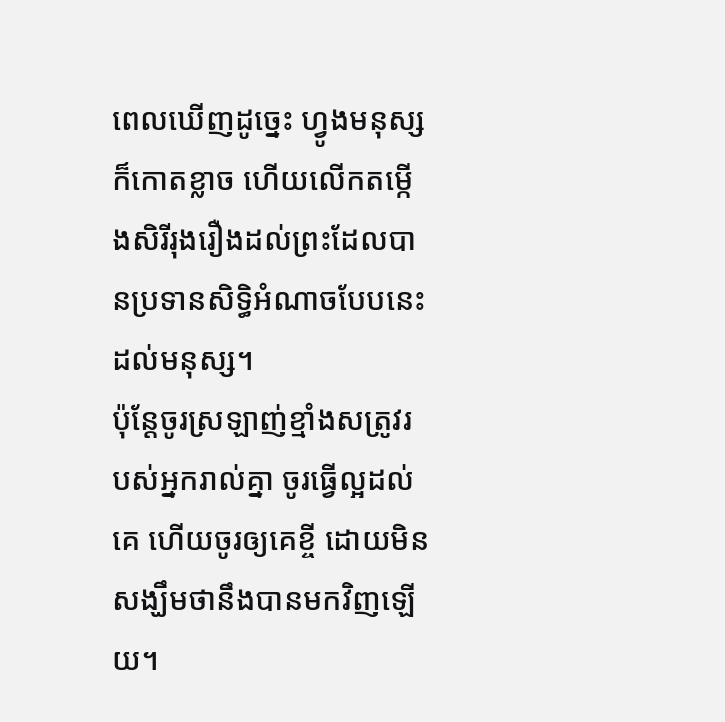ពេលឃើញដូច្នេះ ហ្វូងមនុស្សក៏កោតខ្លាច ហើយលើកតម្កើងសិរីរុងរឿងដល់ព្រះដែលបានប្រទានសិទ្ធិអំណាចបែបនេះដល់មនុស្ស។
ប៉ុន្តែចូរស្រឡាញ់ខ្មាំងសត្រូវរបស់អ្នករាល់គ្នា ចូរធ្វើល្អដល់គេ ហើយចូរឲ្យគេខ្ចី ដោយមិនសង្ឃឹមថានឹងបានមកវិញឡើយ។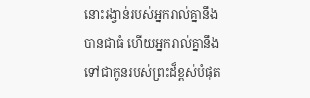នោះរង្វាន់របស់អ្នករាល់គ្នានឹងបានជាធំ ហើយអ្នករាល់គ្នានឹងទៅជាកូនរបស់ព្រះដ៏ខ្ពស់បំផុត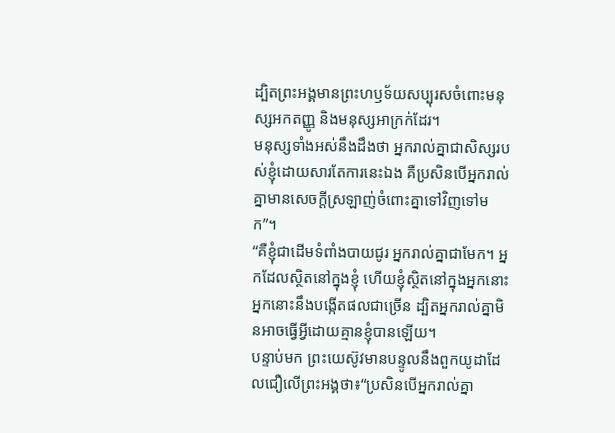ដ្បិតព្រះអង្គមានព្រះហឫទ័យសប្បុរសចំពោះមនុស្សអកតញ្ញូ និងមនុស្សអាក្រក់ដែរ។
មនុស្សទាំងអស់នឹងដឹងថា អ្នករាល់គ្នាជាសិស្សរបស់ខ្ញុំដោយសារតែការនេះឯង គឺប្រសិនបើអ្នករាល់គ្នាមានសេចក្ដីស្រឡាញ់ចំពោះគ្នាទៅវិញទៅមក”។
“គឺខ្ញុំជាដើមទំពាំងបាយជូរ អ្នករាល់គ្នាជាមែក។ អ្នកដែលស្ថិតនៅក្នុងខ្ញុំ ហើយខ្ញុំស្ថិតនៅក្នុងអ្នកនោះ អ្នកនោះនឹងបង្កើតផលជាច្រើន ដ្បិតអ្នករាល់គ្នាមិនអាចធ្វើអ្វីដោយគ្មានខ្ញុំបានឡើយ។
បន្ទាប់មក ព្រះយេស៊ូវមានបន្ទូលនឹងពួកយូដាដែលជឿលើព្រះអង្គថា៖“ប្រសិនបើអ្នករាល់គ្នា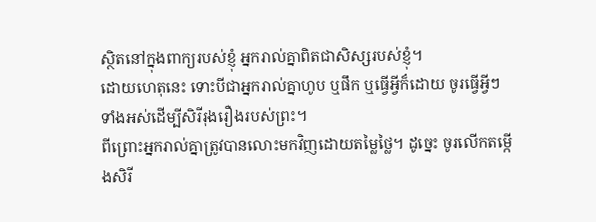ស្ថិតនៅក្នុងពាក្យរបស់ខ្ញុំ អ្នករាល់គ្នាពិតជាសិស្សរបស់ខ្ញុំ។
ដោយហេតុនេះ ទោះបីជាអ្នករាល់គ្នាហូប ឬផឹក ឬធ្វើអ្វីក៏ដោយ ចូរធ្វើអ្វីៗទាំងអស់ដើម្បីសិរីរុងរឿងរបស់ព្រះ។
ពីព្រោះអ្នករាល់គ្នាត្រូវបានលោះមកវិញដោយតម្លៃថ្លៃ។ ដូច្នេះ ចូរលើកតម្កើងសិរី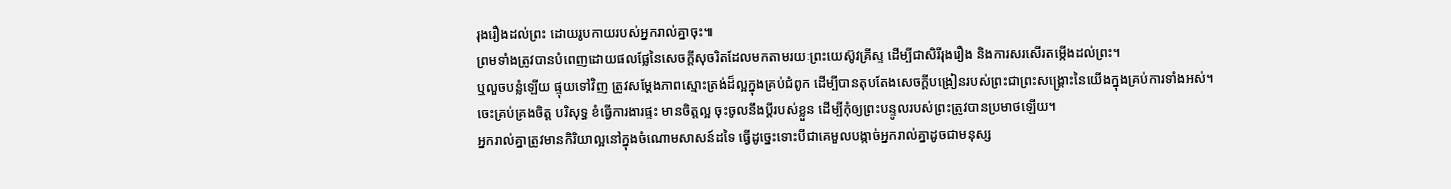រុងរឿងដល់ព្រះ ដោយរូបកាយរបស់អ្នករាល់គ្នាចុះ៕
ព្រមទាំងត្រូវបានបំពេញដោយផលផ្លែនៃសេចក្ដីសុចរិតដែលមកតាមរយៈព្រះយេស៊ូវគ្រីស្ទ ដើម្បីជាសិរីរុងរឿង និងការសរសើរតម្កើងដល់ព្រះ។
ឬលួចបន្លំឡើយ ផ្ទុយទៅវិញ ត្រូវសម្ដែងភាពស្មោះត្រង់ដ៏ល្អក្នុងគ្រប់ជំពូក ដើម្បីបានតុបតែងសេចក្ដីបង្រៀនរបស់ព្រះជាព្រះសង្គ្រោះនៃយើងក្នុងគ្រប់ការទាំងអស់។
ចេះគ្រប់គ្រងចិត្ត បរិសុទ្ធ ខំធ្វើការងារផ្ទះ មានចិត្តល្អ ចុះចូលនឹងប្ដីរបស់ខ្លួន ដើម្បីកុំឲ្យព្រះបន្ទូលរបស់ព្រះត្រូវបានប្រមាថឡើយ។
អ្នករាល់គ្នាត្រូវមានកិរិយាល្អនៅក្នុងចំណោមសាសន៍ដទៃ ធ្វើដូច្នេះទោះបីជាគេមួលបង្កាច់អ្នករាល់គ្នាដូចជាមនុស្ស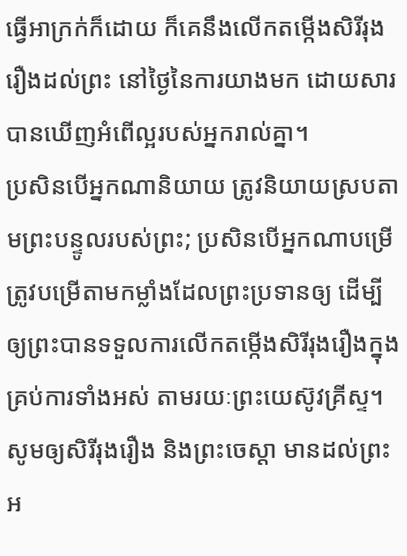ធ្វើអាក្រក់ក៏ដោយ ក៏គេនឹងលើកតម្កើងសិរីរុងរឿងដល់ព្រះ នៅថ្ងៃនៃការយាងមក ដោយសារបានឃើញអំពើល្អរបស់អ្នករាល់គ្នា។
ប្រសិនបើអ្នកណានិយាយ ត្រូវនិយាយស្របតាមព្រះបន្ទូលរបស់ព្រះ; ប្រសិនបើអ្នកណាបម្រើ ត្រូវបម្រើតាមកម្លាំងដែលព្រះប្រទានឲ្យ ដើម្បីឲ្យព្រះបានទទួលការលើកតម្កើងសិរីរុងរឿងក្នុងគ្រប់ការទាំងអស់ តាមរយៈព្រះយេស៊ូវគ្រីស្ទ។ សូមឲ្យសិរីរុងរឿង និងព្រះចេស្ដា មានដល់ព្រះអ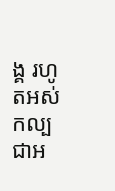ង្គ រហូតអស់កល្បជាអ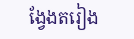ង្វែងតរៀង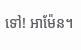ទៅ! អាម៉ែន។